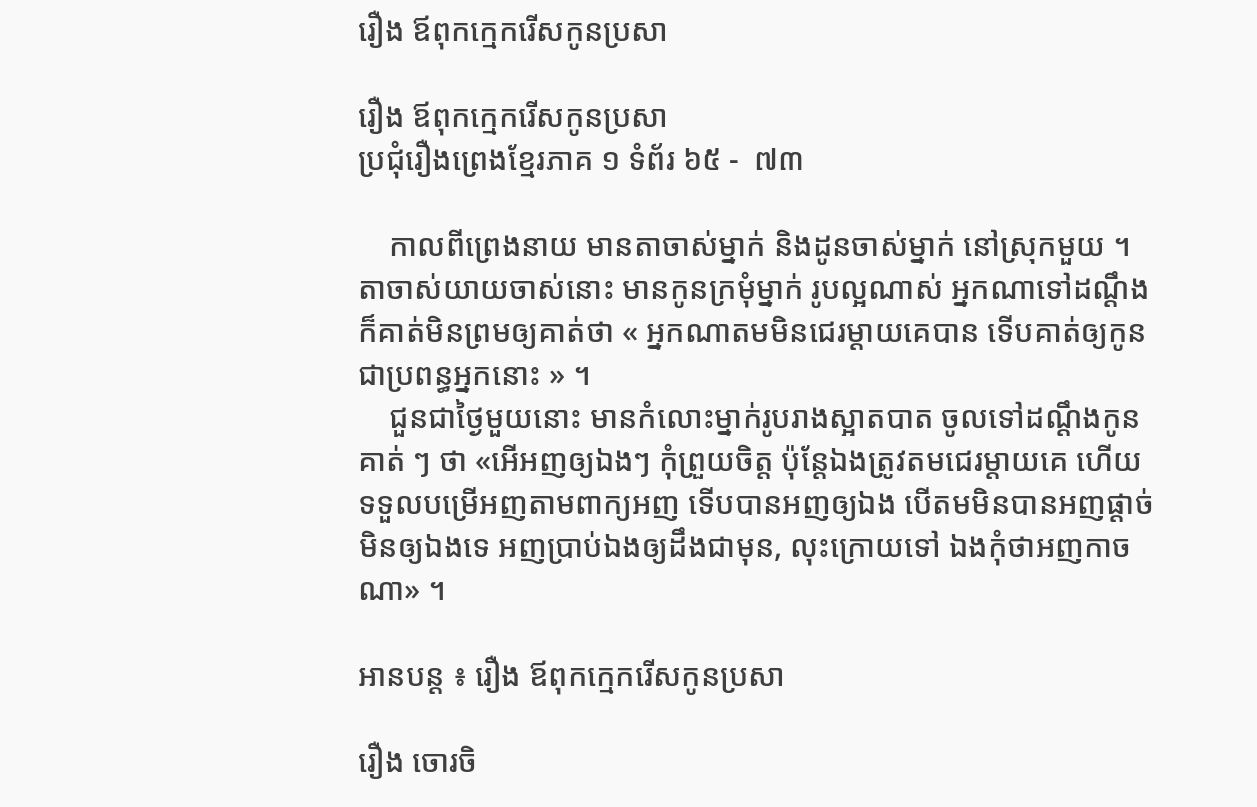រឿង ឪពុកក្មេករើសកូនប្រសា

រឿង ឪពុកក្មេករើសកូនប្រសា
ប្រជុំរឿងព្រេងខ្មែរភាគ ១ ទំព័រ ៦៥ -  ៧៣

    កាលពីព្រេងនាយ មានតាចាស់ម្នាក់ និងដូនចាស់ម្នាក់ នៅស្រុកមួយ ។ តាចាស់យាយចាស់នោះ មានកូនក្រមុំម្នាក់ រូបល្អណាស់ អ្នកណាទៅដណ្ដឹងក៏គាត់មិនព្រមឲ្យគាត់ថា « អ្នកណាតមមិនជេរម្ដាយគេបាន ទើបគាត់ឲ្យកូនជាប្រពន្ធអ្នកនោះ » ។
    ជួនជាថ្ងៃមួយនោះ មានកំលោះម្នាក់រូបរាងស្អាតបាត ចូលទៅដណ្ដឹងកូនគាត់ ៗ ថា «អើអញឲ្យឯងៗ កុំព្រួយចិត្ត ប៉ុន្តែឯងត្រូវតមជេរម្ដាយគេ ហើយទទួលបម្រើអញតាមពាក្យអញ ទើបបានអញឲ្យឯង បើតមមិនបានអញផ្ដាច់មិនឲ្យឯងទេ អញប្រាប់ឯងឲ្យដឹងជាមុន, លុះក្រោយទៅ ឯងកុំថាអញកាចណា» ។

អានបន្ត ៖ រឿង ឪពុកក្មេករើសកូនប្រសា

រឿង ចោរចិ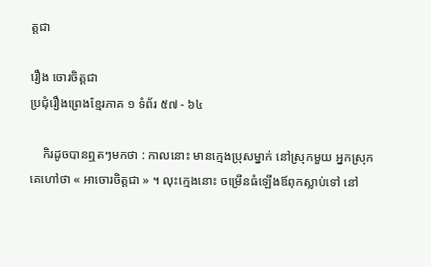ត្តជា

រឿង ចោរចិត្តជា
ប្រជុំរឿងព្រេងខ្មែរភាគ ១ ទំព័រ ៥៧ - ៦៤

    កិរដូចបានឮតៗមកថា : កាលនោះ មានក្មេងប្រុសម្នាក់ នៅស្រុកមួយ អ្នកស្រុកគេហៅថា « អាចោរចិត្តជា » ។ លុះក្មេងនោះ ចម្រើនធំឡើងឪពុកស្លាប់ទៅ នៅ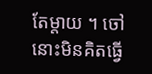តែម្ដាយ ។ ចៅនោះមិនគិតធ្វើ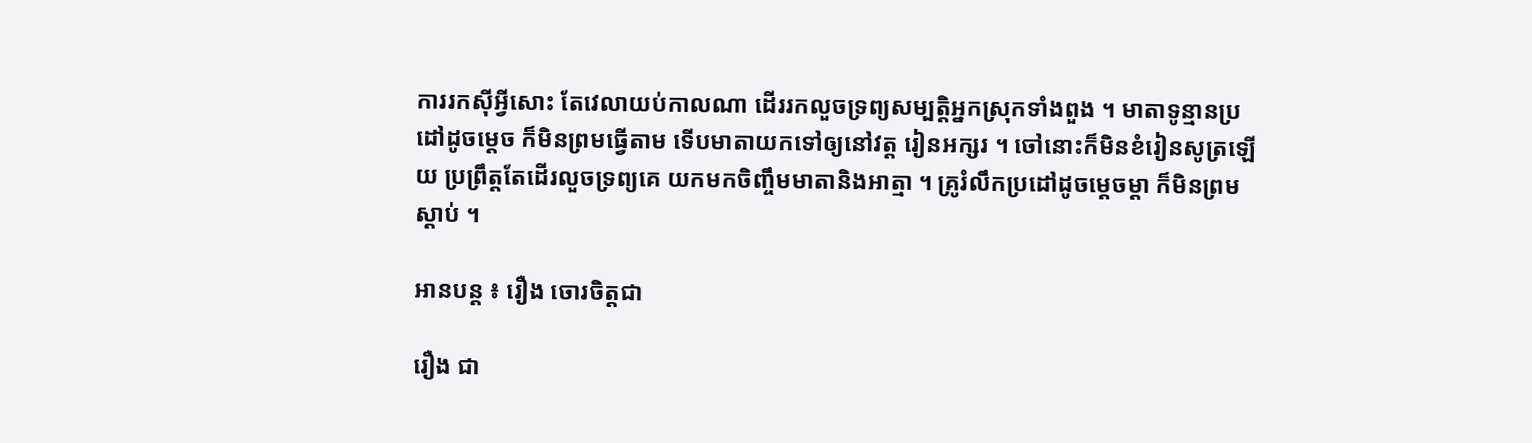ការរកស៊ីអ្វីសោះ តែវេលាយប់កាលណា ដើររកលួចទ្រព្យសម្បត្តិអ្នកស្រុកទាំងពួង ។ មាតាទូន្មានប្រដៅដូចម្ដេច ក៏មិនព្រមធ្វើតាម ទើបមាតាយកទៅឲ្យនៅវត្ត រៀនអក្សរ ។ ចៅនោះក៏មិនខំរៀនសូត្រឡើយ ប្រព្រឹត្តតែដើរលួចទ្រព្យគេ យកមកចិញ្ចឹមមាតានិងអាត្មា ។ គ្រូរំលឹកប្រដៅដូចម្ដេចម្ដា ក៏មិនព្រមស្ដាប់ ។

អានបន្ត ៖ រឿង ចោរចិត្តជា

រឿង ជា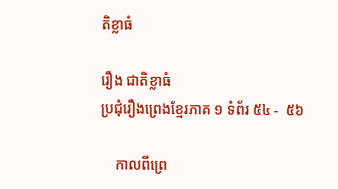តិខ្លាធំ

រឿង ជាតិខ្លាធំ
ប្រជុំរឿងព្រេងខ្មែរភាគ ១ ទំព័រ ៥៤ -  ៥៦

    កាលពីព្រេ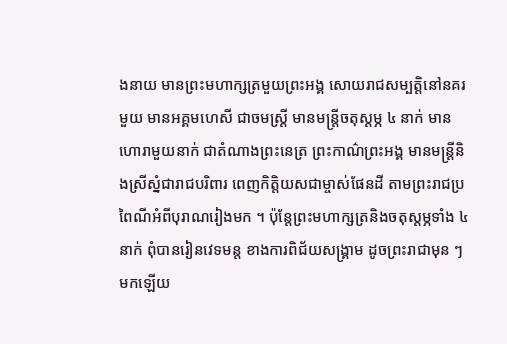ងនាយ មានព្រះមហាក្សត្រមួយព្រះអង្គ សោយរាជសម្បត្តិនៅនគរមួយ មានអគ្គមហេសី ជាចមស្ត្រី មានមន្ត្រីចតុស្តម្ភ ៤ នាក់ មានហោរាមួយនាក់ ជាតំណាងព្រះនេត្រ ព្រះកាណ៌ព្រះអង្គ មានមន្ត្រីនិងស្រីស្នំជារាជបរិពារ ពេញកិត្តិយសជាម្ចាស់ផែនដី តាមព្រះរាជប្រពៃណីអំពីបុរាណរៀងមក ។ ប៉ុន្តែព្រះមហាក្សត្រនិងចតុស្តម្ភទាំង ៤ នាក់ ពុំបានរៀនវេទមន្ត ខាងការពិជ័យសង្គ្រាម ដូចព្រះរាជាមុន ៗមកឡើយ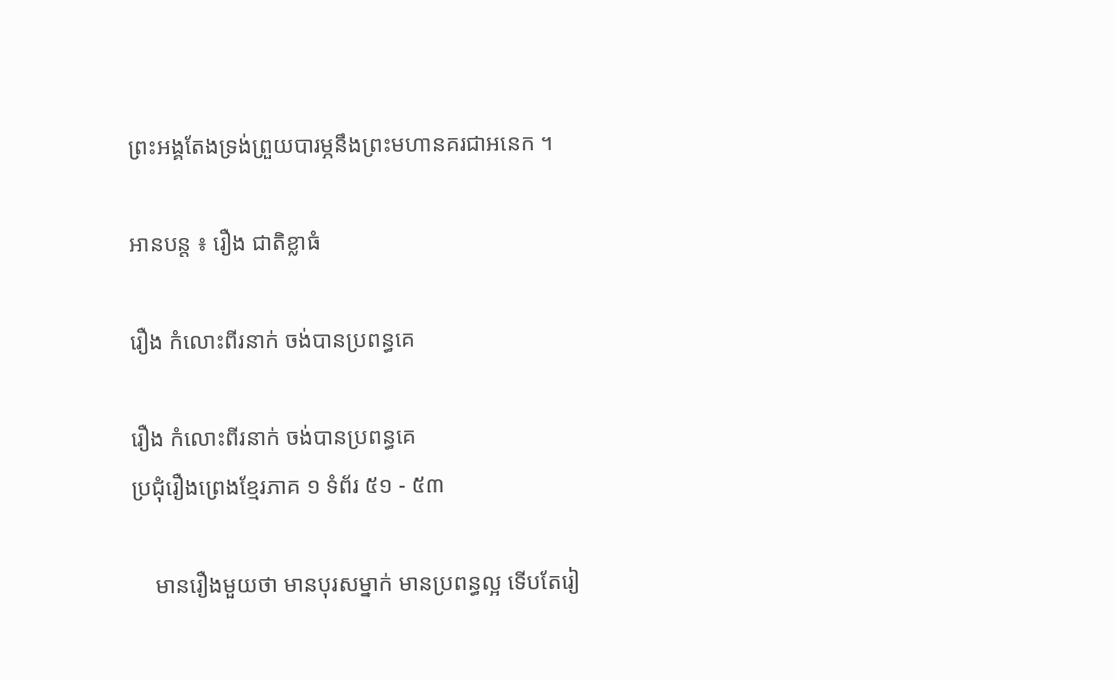ព្រះអង្គតែងទ្រង់ព្រួយបារម្ភនឹងព្រះមហានគរជាអនេក ។

អានបន្ត ៖ រឿង ជាតិខ្លាធំ

រឿង កំលោះពីរនាក់ ចង់បានប្រពន្ធគេ

រឿង កំលោះពីរនាក់ ចង់បានប្រពន្ធគេ
ប្រជុំរឿងព្រេងខ្មែរភាគ ១ ទំព័រ ៥១ - ៥៣

    មានរឿងមួយថា មានបុរសម្នាក់ មានប្រពន្ធល្អ ទើបតែរៀ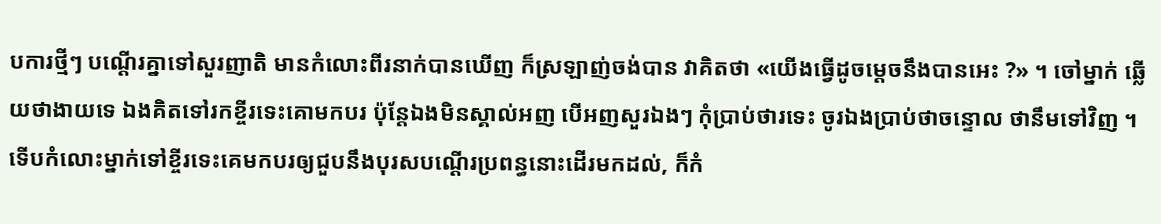បការថ្មីៗ បណ្ដើរគ្នាទៅសួរញាតិ មានកំលោះពីរនាក់បានឃើញ ក៏ស្រឡាញ់ចង់បាន វាគិតថា «យើងធ្វើដូចម្ដេចនឹងបានអេះ ?» ។ ចៅម្នាក់ ឆ្លើយថាងាយទេ ឯងគិតទៅរកខ្ចីរទេះគោមកបរ ប៉ុន្តែឯងមិនស្គាល់អញ បើអញសួរឯងៗ កុំប្រាប់ថារទេះ ចូរឯងប្រាប់ថាចន្ទោល ថានឹមទៅវិញ ។ ទើបកំលោះម្នាក់ទៅខ្ចីរទេះគេមកបរឲ្យជួបនឹងបុរសបណ្ដើរប្រពន្ធនោះដើរមកដល់, ក៏កំ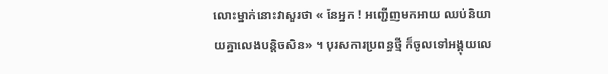លោះម្នាក់នោះវាសួរថា « នែអ្នក ! អញ្ជើញមកអាយ ឈប់និយាយគ្នាលេងបន្តិចសិន» ។ បុរសការប្រពន្ធថ្មី ក៏ចូលទៅអង្គុយលេ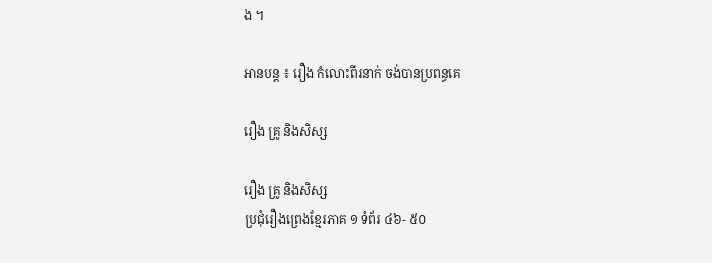ង ។

អានបន្ត ៖ រឿង កំលោះពីរនាក់ ចង់បានប្រពន្ធគេ

រឿង គ្រូ និងសិស្ស

រឿង គ្រូ និងសិស្ស
ប្រជុំរឿងព្រេងខ្មែរភាគ ១ ទំព័រ ៤៦- ៥០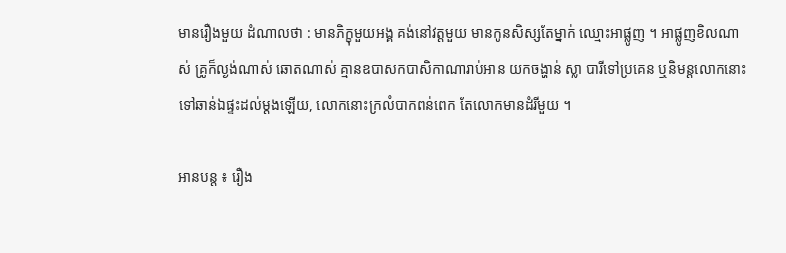មានរឿងមួយ ដំណាលថា : មានភិក្ខុមួយអង្គ គង់នៅវត្តមួយ មានកូនសិស្សតែម្នាក់ ឈ្មោះអាផ្លូញ ។ អាផ្លូញខិលណាស់ គ្រូក៏ល្ងង់ណាស់ ឆោតណាស់ គ្មានឧបាសកបាសិកាណារាប់អាន យកចង្ហាន់ ស្លា បារីទៅប្រគេន ឬនិមន្តលោកនោះ ទៅឆាន់ឯផ្ទះដល់ម្ដងឡើយ, លោកនោះក្រលំបាកពន់ពេក តែលោកមានដំរីមួយ ។

អានបន្ត ៖ រឿង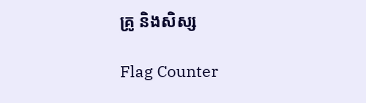គ្រូ និងសិស្ស

Flag Counter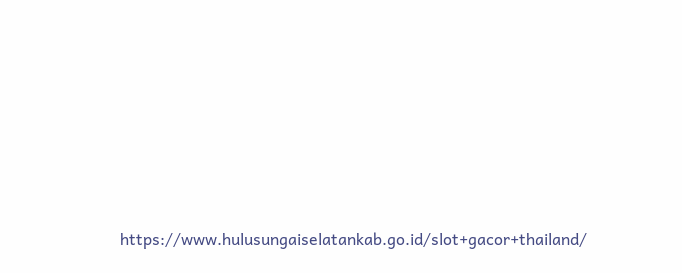https://www.hulusungaiselatankab.go.id/slot+gacor+thailand/